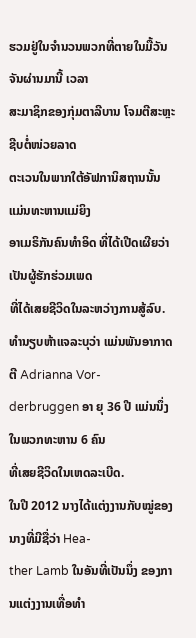ຮວມຢູ່ໃນຈຳນວນພວກທີ່ຕາຍໃນມື້ວັນຈັນຜ່ານມານີ້ ເວລາ
ສະມາຊິກຂອງກຸ່ມຕາລີບານ ໂຈມຕີສະຫຼະຊີບຕໍ່ໜ່ວຍລາດ
ຕະເວນໃນພາກໃຕ້ອັຟການິສຖານນັ້ນ ແມ່ນທະຫານແມ່ຍິງ
ອາເມຣິກັນຄົນທຳອິດ ທີ່ໄດ້ເປີດເຜີຍວ່າເປັນຜູ້ຮັກຮ່ວມເພດ
ທີ່ໄດ້ເສຍຊີວິດໃນລະຫວ່າງການສູ້ລົບ.
ທຳນຽບຫ້າແຈລະບຸວ່າ ແມ່ນພັນອາກາດຕີ Adrianna Vor-
derbruggen ອາ ຍຸ 36 ປີ ແມ່ນນຶ່ງ ໃນພວກທະຫານ 6 ຄົນ
ທີ່ເສຍຊີວິດໃນເຫດລະເບີດ.
ໃນປີ 2012 ນາງໄດ້ແຕ່ງງານກັບໝູ່ຂອງນາງທີ່ມີຊື່ວ່າ Hea-
ther Lamb ໃນອັນທີ່ເປັນນຶ່ງ ຂອງການແຕ່ງງານເທື່ອທຳ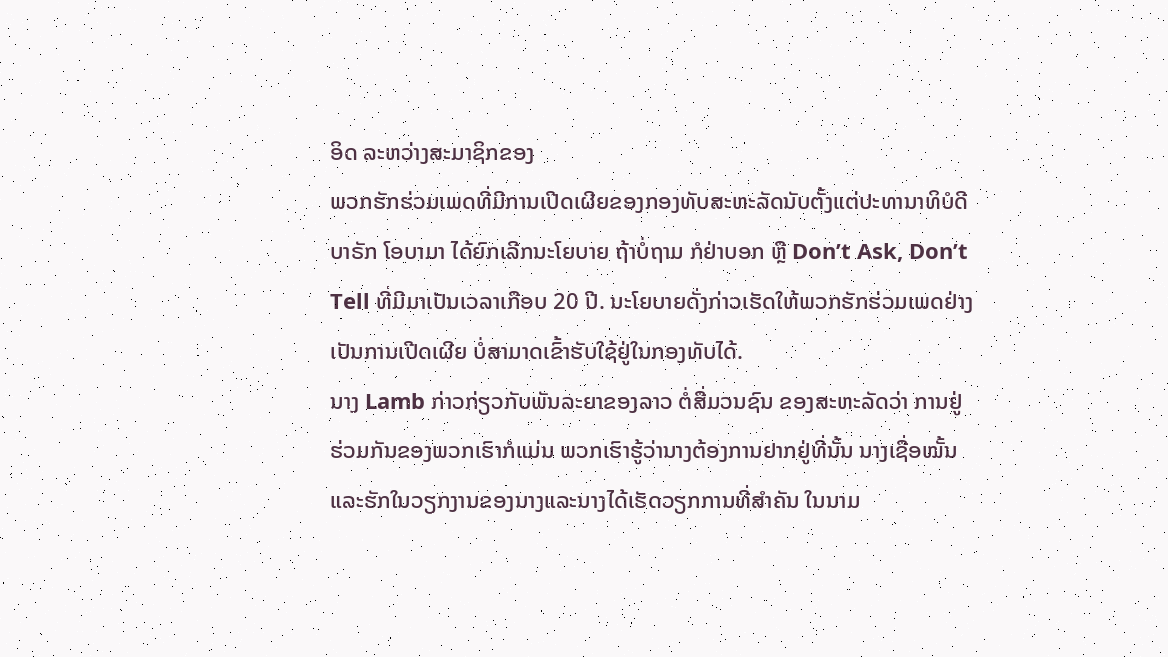ອິດ ລະຫວ່າງສະມາຊິກຂອງ
ພວກຮັກຮ່ວມເພດທີ່ມີການເປີດເຜີຍຂອງກອງທັບສະຫະລັດນັບຕັ້ງແຕ່ປະທານາທິບໍດີ
ບາຣັກ ໂອບາມາ ໄດ້ຍົກເລີກນະໂຍບາຍ ຖ້າບໍ່ຖາມ ກໍຢ່າບອກ ຫຼື Don’t Ask, Don’t
Tell ທີ່ມີມາເປັນເວລາເກືອບ 20 ປີ. ນະໂຍບາຍດັ່ງກ່າວເຮັດໃຫ້ພວກຮັກຮ່ວມເພດຢ່າງ
ເປັນການເປີດເຜີຍ ບໍ່ສາມາດເຂົ້າຮັບໃຊ້ຢູ່ໃນກອງທັບໄດ້.
ນາງ Lamb ກ່າວກ່ຽວກັບພັນລະຍາຂອງລາວ ຕໍ່ສື່ມວນຊົນ ຂອງສະຫະລັດວ່າ ການຢູ່
ຮ່ວມກັນຂອງພວກເຮົາກໍແມ່ນ ພວກເຮົາຮູ້ວ່ານາງຕ້ອງການຢາກຢູ່ທີ່ນັ້ນ ນາງເຊື່ອໝັ້ນ
ແລະຮັກໃນວຽກງານຂອງນາງແລະນາງໄດ້ເຮັດວຽກການທີ່ສຳຄັນ ໃນນາມ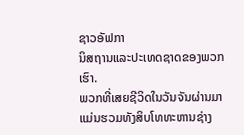ຊາວອັຟກາ
ນິສຖານແລະປະເທດຊາດຂອງພວກເຮົາ.
ພວກທີ່ເສຍຊີວິດໃນວັນຈັນຜ່ານມາແມ່ນຮວມທັງສິບໂທທະຫານຊ່າງ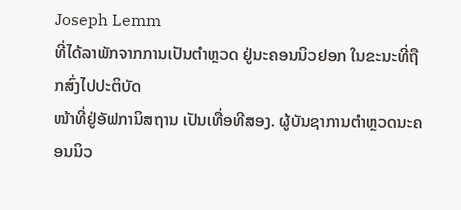Joseph Lemm
ທີ່ໄດ້ລາພັກຈາກການເປັນຕຳຫຼວດ ຢູ່ນະຄອນນິວຢອກ ໃນຂະນະທີ່ຖືກສົ່ງໄປປະຕິບັດ
ໜ້າທີ່ຢູ່ອັຟການິສຖານ ເປັນເທື່ອທີສອງ. ຜູ້ບັນຊາການຕຳຫຼວດນະຄອນນິວ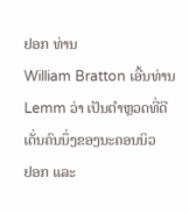ຢອກ ທ່ານ
William Bratton ເອີ້ນທ່ານ Lemm ວ່າ ເປັນຕຳຫຼວດທີ່ດີເດັ່ນຄົນນຶ່ງຂອງນະຄອນນິວ
ຢອກ ແລະ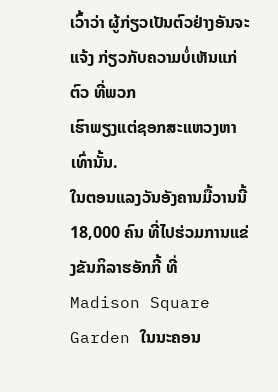ເວົ້າວ່າ ຜູ້ກ່ຽວເປັນຕົວຢ່າງອັນຈະແຈ້ງ ກ່ຽວກັບຄວາມບໍ່ເຫັນແກ່ຕົວ ທີ່ພວກ
ເຮົາພຽງແຕ່ຊອກສະແຫວງຫາເທົ່ານັ້ນ.
ໃນຕອນແລງວັນອັງຄານມື້ວານນີ້ 18,000 ຄົນ ທີ່ໄປຮ່ວມການແຂ່ງຂັນກິລາຮອັກກີ້ ທີ່
Madison Square Garden ໃນນະຄອນ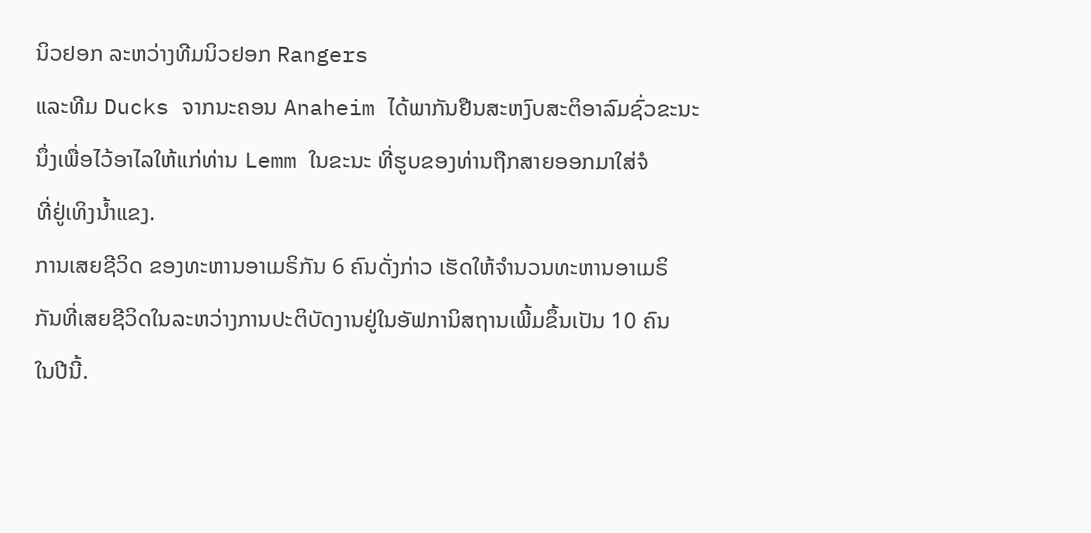ນິວຢອກ ລະຫວ່າງທີມນິວຢອກ Rangers
ແລະທີມ Ducks ຈາກນະຄອນ Anaheim ໄດ້ພາກັນຢືນສະຫງົບສະຕິອາລົມຊົ່ວຂະນະ
ນຶ່ງເພື່ອໄວ້ອາໄລໃຫ້ແກ່ທ່ານ Lemm ໃນຂະນະ ທີ່ຮູບຂອງທ່ານຖືກສາຍອອກມາໃສ່ຈໍ
ທີ່ຢູ່ເທິງນ້ຳແຂງ.
ການເສຍຊີວິດ ຂອງທະຫານອາເມຣິກັນ 6 ຄົນດັ່ງກ່າວ ເຮັດໃຫ້ຈຳນວນທະຫານອາເມຣິ
ກັນທີ່ເສຍຊີວິດໃນລະຫວ່າງການປະຕິບັດງານຢູ່ໃນອັຟການິສຖານເພີ້ມຂຶ້ນເປັນ 10 ຄົນ
ໃນປີນີ້.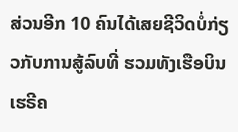ສ່ວນອີກ 10 ຄົນໄດ້ເສຍຊີວິດບໍ່ກ່ຽວກັບການສູ້ລົບທີ່ ຮວມທັງເຮືອບິນເຮຣີຄ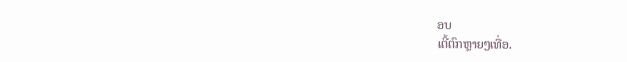ອບ
ເຕີ້ຕົກຫຼາຍໆເທື່ອ.